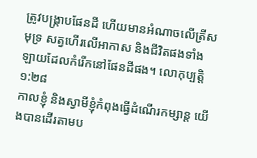ត្រូវបង្ក្រាបផែនដី ហើយមានអំណាចលើត្រីសមុទ្រ សត្វហើរលើអាកាស និងជីវិតផងទាំងឡាយដែលកំរើកនៅផែនដីផង។ លោកុប្បត្តិ ១:២៨
កាលខ្ញុំ និងស្វាមីខ្ញុំកំពុងធ្វើដំណើរកម្សាន្ត យើងបានដើរតាមប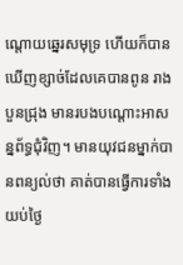ណ្តោយឆ្នេរសមុទ្រ ហើយក៏បានឃើញខ្សាច់ដែលគេបានពូន រាងបួនជ្រុង មានរបងបណ្តោះអាសន្នព័ទ្ធជុំវិញ។ មានយុវជនម្នាក់បានពន្យល់ថា គាត់បានធ្វើការទាំងយប់ថ្ងៃ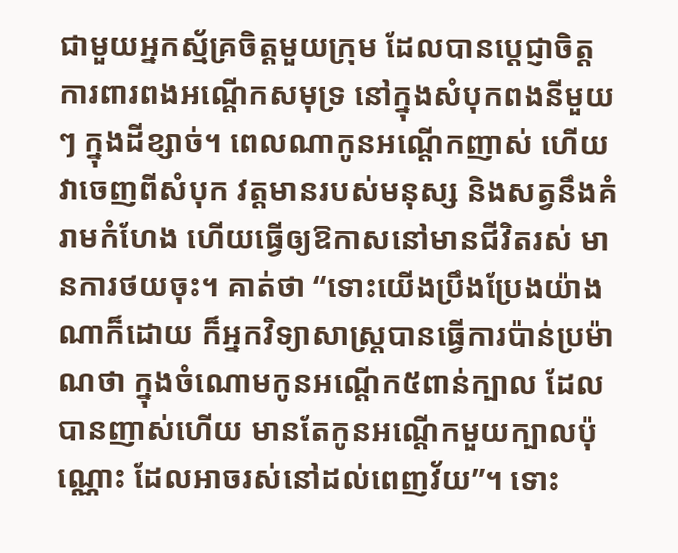ជាមួយអ្នកស្ម័គ្រចិត្តមួយក្រុម ដែលបានប្តេជ្ញាចិត្តការពារពងអណ្តើកសមុទ្រ នៅក្នុងសំបុកពងនីមួយៗ ក្នុងដីខ្សាច់។ ពេលណាកូនអណ្តើកញាស់ ហើយវាចេញពីសំបុក វត្តមានរបស់មនុស្ស និងសត្វនឹងគំរាមកំហែង ហើយធ្វើឲ្យឱកាសនៅមានជីវិតរស់ មានការថយចុះ។ គាត់ថា “ទោះយើងប្រឹងប្រែងយ៉ាងណាក៏ដោយ ក៏អ្នកវិទ្យាសាស្រ្តបានធ្វើការប៉ាន់ប្រម៉ាណថា ក្នុងចំណោមកូនអណ្តើក៥ពាន់ក្បាល ដែលបានញាស់ហើយ មានតែកូនអណ្តើកមួយក្បាលប៉ុណ្ណោះ ដែលអាចរស់នៅដល់ពេញវ័យ”។ ទោះ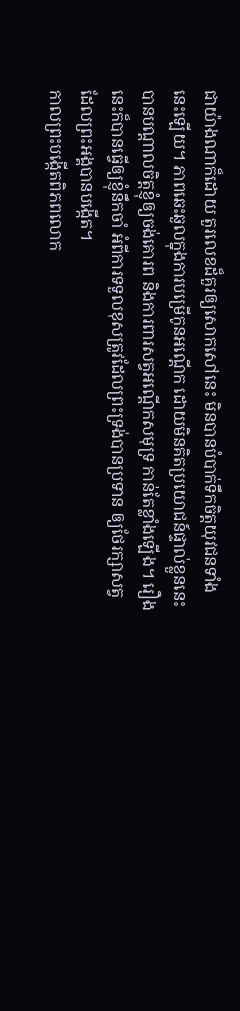ជាយ៉ាងណាក៏ដោយ តួរលេខដ៏គួរឲ្យសោកសៅនេះ មិនបានបំបាក់ទឹកចិត្តយុវជនទាំងនេះឡើយ។ ភាពឆេះឆួលក្នុងការបម្រើកូនអណ្តើក ដោយមិនគិតប្រយោជន៍ផ្ទាល់ខ្លួននេះ បានបណ្តាលចិត្តខ្ញុំឲ្យចង់គោរព និងការពារសត្វអណ្តើកសមុទ្រ កាន់តែខ្លាំងឡើង។ រឿងនេះក៏បានធ្វើឲ្យខ្ញុំនឹកចាំ អំពីការទទួលខុសត្រូវដែលព្រះទ្រង់បានប្រទាន ឲ្យថែរក្សាសត្វដែលព្រះអង្គបានបង្កើត។
កាលព្រះបង្កើតពិភពលោក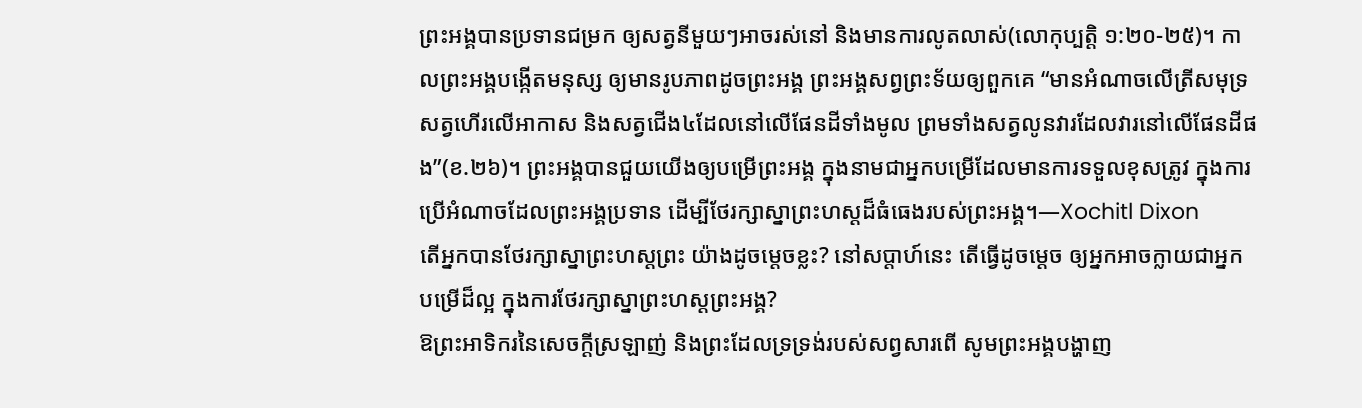ព្រះអង្គបានប្រទានជម្រក ឲ្យសត្វនីមួយៗអាចរស់នៅ និងមានការលូតលាស់(លោកុប្បត្តិ ១:២០-២៥)។ កាលព្រះអង្គបង្កើតមនុស្ស ឲ្យមានរូបភាពដូចព្រះអង្គ ព្រះអង្គសព្វព្រះទ័យឲ្យពួកគេ “មានអំណាចលើត្រីសមុទ្រ សត្វហើរលើអាកាស និងសត្វជើង៤ដែលនៅលើផែនដីទាំងមូល ព្រមទាំងសត្វលូនវារដែលវារនៅលើផែនដីផង”(ខ.២៦)។ ព្រះអង្គបានជួយយើងឲ្យបម្រើព្រះអង្គ ក្នុងនាមជាអ្នកបម្រើដែលមានការទទួលខុសត្រូវ ក្នុងការប្រើអំណាចដែលព្រះអង្គប្រទាន ដើម្បីថែរក្សាស្នាព្រះហស្តដ៏ធំធេងរបស់ព្រះអង្គ។—Xochitl Dixon
តើអ្នកបានថែរក្សាស្នាព្រះហស្តព្រះ យ៉ាងដូចម្តេចខ្លះ? នៅសប្តាហ៍នេះ តើធ្វើដូចម្តេច ឲ្យអ្នកអាចក្លាយជាអ្នកបម្រើដ៏ល្អ ក្នុងការថែរក្សាស្នាព្រះហស្តព្រះអង្គ?
ឱព្រះអាទិករនៃសេចក្តីស្រឡាញ់ និងព្រះដែលទ្រទ្រង់របស់សព្វសារពើ សូមព្រះអង្គបង្ហាញ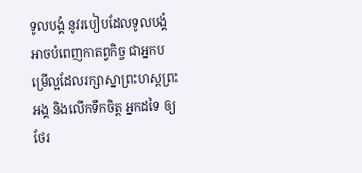ទូលបង្គំ នូវរបៀបដែលទូលបង្គំអាចបំពេញកាតព្វកិច្ច ជាអ្នកបម្រើល្អដែលរក្សាស្នាព្រះហស្តព្រះអង្គ និងលើកទឹកចិត្ត អ្នកដទៃ ឲ្យថែរ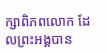ក្សាពិភពលោក ដែលព្រះអង្គបាន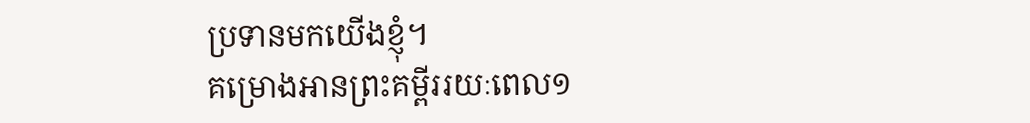ប្រទានមកយើងខ្ញុំ។
គម្រោងអានព្រះគម្ពីររយៈពេល១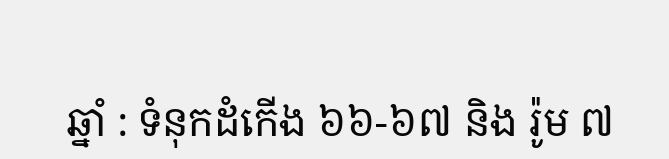ឆ្នាំ : ទំនុកដំកើង ៦៦-៦៧ និង រ៉ូម ៧